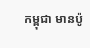កម្ពុជា មានប៉ូ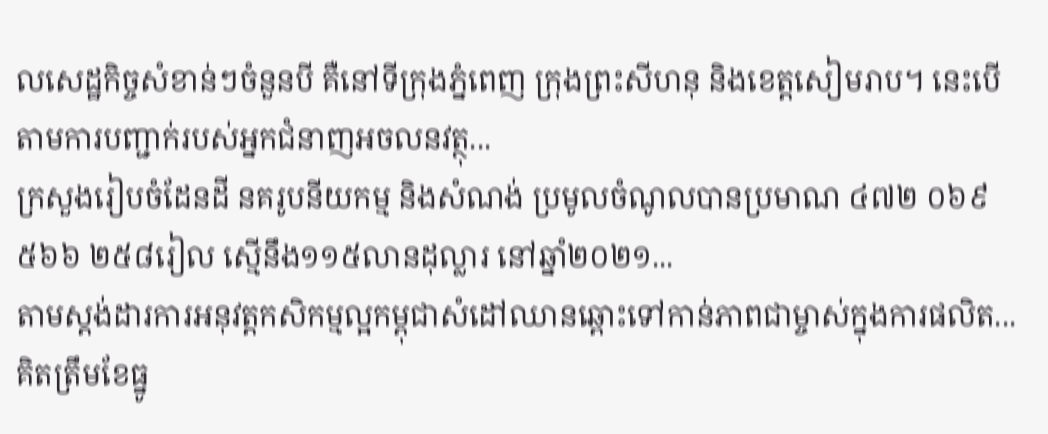លសេដ្ឋកិច្ចសំខាន់ៗចំនួនបី គឺនៅទីក្រុងភ្នំពេញ ក្រុងព្រះសីហនុ និងខេត្តសៀមរាប។ នេះបើតាមការបញ្ជាក់របស់អ្នកជំនាញអចលនវត្ថុ...
ក្រសួងរៀបចំដែនដី នគរូបនីយកម្ម និងសំណង់ ប្រមូលចំណូលបានប្រមាណ ៤៧២ ០៦៩ ៥៦៦ ២៥៨រៀល ស្មើនឹង១១៥លានដុល្លារ នៅឆ្នាំ២០២១...
តាមស្តង់ដារការអនុវត្តកសិកម្មល្អកម្ពុជាសំដៅឈានឆ្ពោះទៅកាន់ភាពជាម្ចាស់ក្នុងការផលិត...
គិតត្រឹមខែធ្នូ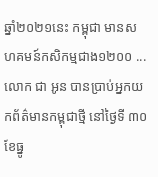ឆ្នាំ២០២១នេះ កម្ពុជា មានសហគមន៍កសិកម្មជាង១២០០ ...
លោក ជា អូន បានប្រាប់អ្នកយកព័ត៌មានកម្ពុជាថ្មី នៅថ្ងៃទី ៣០ ខែធ្នូ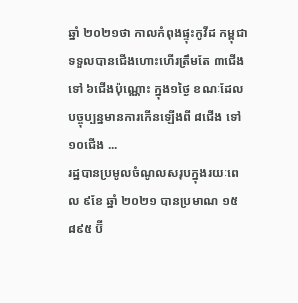ឆ្នាំ ២០២១ថា កាលកំពុងផ្ទុះកូវីដ កម្ពុជា ទទួលបានជើងហោះហើរត្រឹមតែ ៣ជើងទៅ ៦ជើងប៉ុណ្ណោះ ក្នុង១ថ្ងៃ ខណៈដែលបច្ចុប្បន្នមានការកើនឡើងពី ៨ជើង ទៅ ១០ជើង ...
រដ្ឋបានប្រមូលចំណូលសរុបក្នុងរយៈពេល ៩ខែ ឆ្នាំ ២០២១ បានប្រមាណ ១៥ ៨៩៥ ប៊ី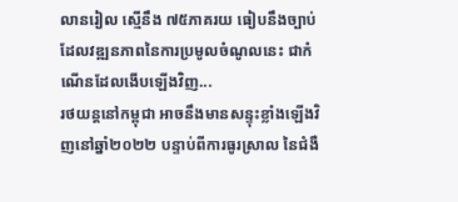លានរៀល ស្មើនឹង ៧៥ភាគរយ ធៀបនឹងច្បាប់ ដែលវឌ្ឍនភាពនៃការប្រមូលចំណូលនេះ ជាកំណើនដែលងើបឡើងវិញ...
រថយន្តនៅកម្ពុជា អាចនឹងមានសន្ទុះខ្លាំងឡើងវិញនៅឆ្នាំ២០២២ បន្ទាប់ពីការធូរស្រាល នៃជំងឺ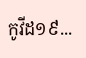កូវីដ១៩...